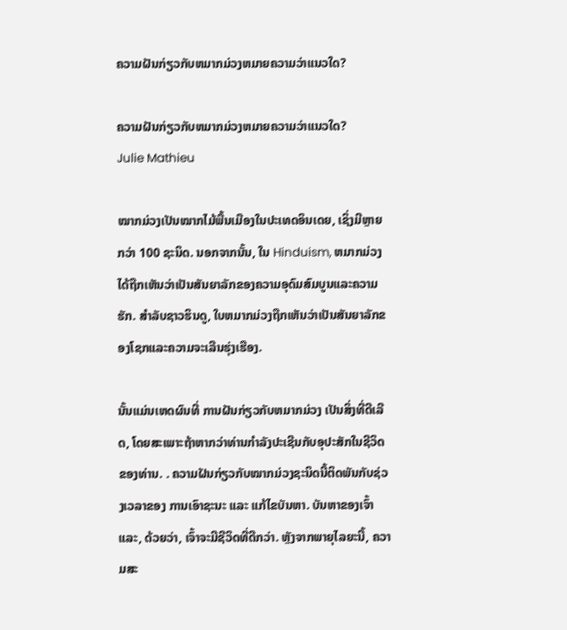ຄວາມຝັນກ່ຽວກັບຫມາກມ່ວງຫມາຍຄວາມວ່າແນວໃດ?

ຄວາມຝັນກ່ຽວກັບຫມາກມ່ວງຫມາຍຄວາມວ່າແນວໃດ?
Julie Mathieu

ໝາກມ່ວງເປັນໝາກໄມ້ພື້ນເມືອງໃນປະເທດອິນເດຍ, ເຊິ່ງມີຫຼາຍກວ່າ 100 ຊະນິດ. ນອກຈາກນັ້ນ, ໃນ Hinduism, ຫມາກມ່ວງໄດ້ຖືກເຫັນວ່າເປັນສັນຍາລັກຂອງຄວາມອຸດົມສົມບູນແລະຄວາມຮັກ. ສໍາລັບຊາວຮິນດູ, ໃບຫມາກມ່ວງຖືກເຫັນວ່າເປັນສັນຍາລັກຂອງໂຊກແລະຄວາມຈະເລີນຮຸ່ງເຮືອງ.

ນັ້ນແມ່ນເຫດຜົນທີ່ ການຝັນກ່ຽວກັບຫມາກມ່ວງ ເປັນສິ່ງທີ່ດີເລີດ, ໂດຍສະເພາະຖ້າຫາກວ່າທ່ານກໍາລັງປະເຊີນກັບອຸປະສັກໃນຊີວິດຂອງທ່ານ. . ຄວາມຝັນກ່ຽວກັບໝາກມ່ວງຊະນິດນີ້ຕິດພັນກັບຊ່ວງເວລາຂອງ ການເອົາຊະນະ ແລະ ແກ້ໄຂບັນຫາ. ບັນຫາຂອງເຈົ້າແລະ, ດ້ວຍວ່າ, ເຈົ້າຈະມີຊີວິດທີ່ດີກວ່າ. ຫຼັງຈາກພາຍຸໄລຍະນີ້, ຄວາມສະ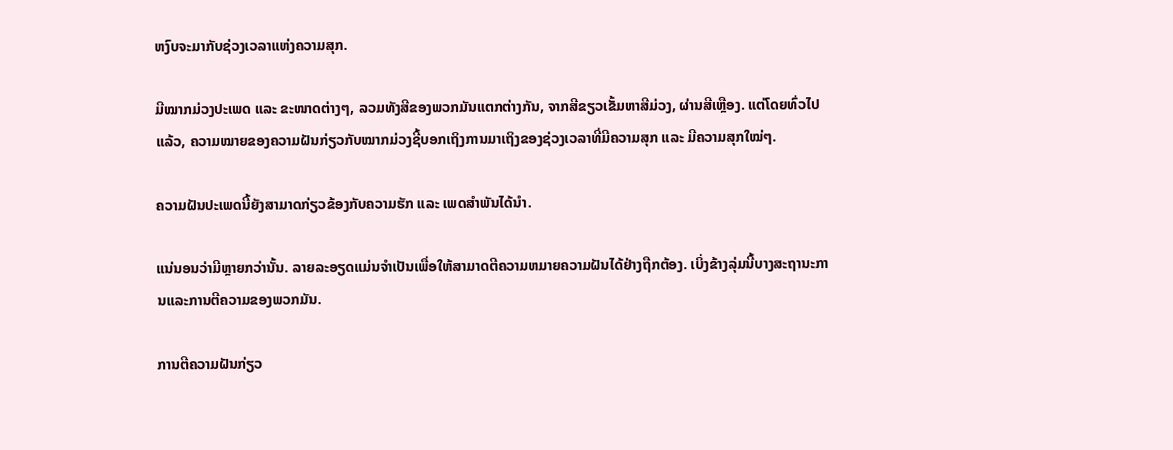ຫງົບຈະມາກັບຊ່ວງເວລາແຫ່ງຄວາມສຸກ.

ມີໝາກມ່ວງປະເພດ ແລະ ຂະໜາດຕ່າງໆ, ລວມທັງສີຂອງພວກມັນແຕກຕ່າງກັນ, ຈາກສີຂຽວເຂັ້ມຫາສີມ່ວງ, ຜ່ານສີເຫຼືອງ. ແຕ່ໂດຍທົ່ວໄປແລ້ວ, ຄວາມໝາຍຂອງຄວາມຝັນກ່ຽວກັບໝາກມ່ວງຊີ້ບອກເຖິງການມາເຖິງຂອງຊ່ວງເວລາທີ່ມີຄວາມສຸກ ແລະ ມີຄວາມສຸກໃໝ່ໆ.

ຄວາມຝັນປະເພດນີ້ຍັງສາມາດກ່ຽວຂ້ອງກັບຄວາມຮັກ ແລະ ເພດສຳພັນໄດ້ນຳ.

ແນ່ນອນວ່າມີຫຼາຍກວ່ານັ້ນ. ລາຍລະອຽດແມ່ນຈໍາເປັນເພື່ອໃຫ້ສາມາດຕີຄວາມຫມາຍຄວາມຝັນໄດ້ຢ່າງຖືກຕ້ອງ. ເບິ່ງຂ້າງລຸ່ມນີ້ບາງສະຖານະການແລະການຕີຄວາມຂອງພວກມັນ.

ການຕີຄວາມຝັນກ່ຽວ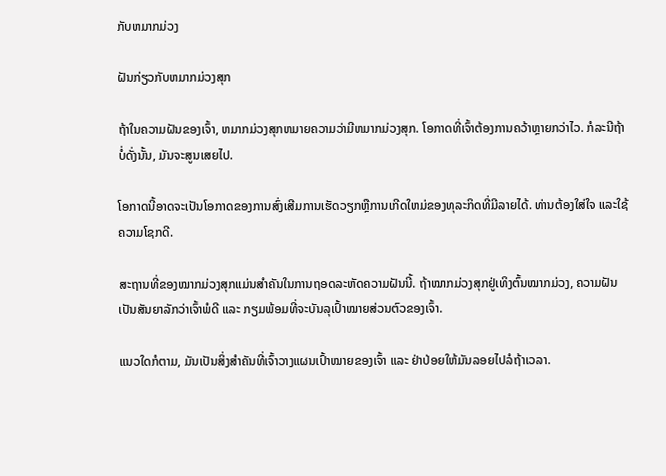ກັບຫມາກມ່ວງ

ຝັນກ່ຽວກັບຫມາກມ່ວງສຸກ

ຖ້າໃນຄວາມຝັນຂອງເຈົ້າ, ຫມາກມ່ວງສຸກຫມາຍຄວາມວ່າມີຫມາກມ່ວງສຸກ. ໂອກາດທີ່ເຈົ້າຕ້ອງການຄວ້າຫຼາຍກວ່າໄວ. ກໍລະນີຖ້າບໍ່ດັ່ງນັ້ນ, ມັນຈະສູນເສຍໄປ.

ໂອກາດນີ້ອາດຈະເປັນໂອກາດຂອງການສົ່ງເສີມການເຮັດວຽກຫຼືການເກີດໃຫມ່ຂອງທຸລະກິດທີ່ມີລາຍໄດ້. ທ່ານຕ້ອງໃສ່ໃຈ ແລະໃຊ້ຄວາມໂຊກດີ.

ສະຖານທີ່ຂອງໝາກມ່ວງສຸກແມ່ນສຳຄັນໃນການຖອດລະຫັດຄວາມຝັນນີ້. ຖ້າໝາກມ່ວງສຸກຢູ່ເທິງຕົ້ນໝາກມ່ວງ, ຄວາມຝັນເປັນສັນຍາລັກວ່າເຈົ້າພໍດີ ແລະ ກຽມພ້ອມທີ່ຈະບັນລຸເປົ້າໝາຍສ່ວນຕົວຂອງເຈົ້າ.

ແນວໃດກໍຕາມ, ມັນເປັນສິ່ງສຳຄັນທີ່ເຈົ້າວາງແຜນເປົ້າໝາຍຂອງເຈົ້າ ແລະ ຢ່າປ່ອຍໃຫ້ມັນລອຍໄປລໍຖ້າເວລາ.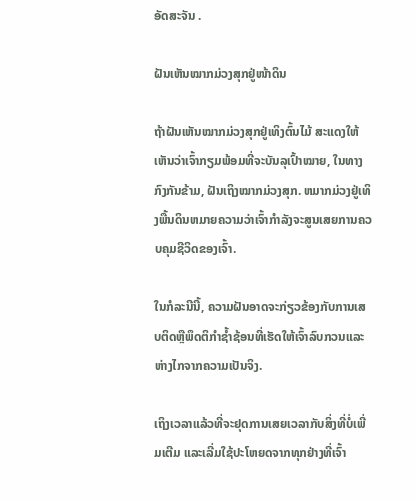ອັດສະຈັນ .

ຝັນເຫັນໝາກມ່ວງສຸກຢູ່ໜ້າດິນ

ຖ້າຝັນເຫັນໝາກມ່ວງສຸກຢູ່ເທິງຕົ້ນໄມ້ ສະແດງໃຫ້ເຫັນວ່າເຈົ້າກຽມພ້ອມທີ່ຈະບັນລຸເປົ້າໝາຍ, ໃນທາງກົງກັນຂ້າມ, ຝັນເຖິງໝາກມ່ວງສຸກ. ຫມາກມ່ວງຢູ່ເທິງພື້ນດິນຫມາຍຄວາມວ່າເຈົ້າກໍາລັງຈະສູນເສຍການຄວບຄຸມຊີວິດຂອງເຈົ້າ.

ໃນກໍລະນີນີ້, ຄວາມຝັນອາດຈະກ່ຽວຂ້ອງກັບການເສບຕິດຫຼືພຶດຕິກໍາຊ້ຳຊ້ອນທີ່ເຮັດໃຫ້ເຈົ້າລົບກວນແລະຫ່າງໄກຈາກຄວາມເປັນຈິງ.

ເຖິງເວລາແລ້ວທີ່ຈະຢຸດການເສຍເວລາກັບສິ່ງທີ່ບໍ່ເພີ່ມເຕີມ ແລະເລີ່ມໃຊ້ປະໂຫຍດຈາກທຸກຢ່າງທີ່ເຈົ້າ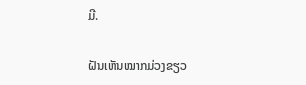ມີ.

ຝັນເຫັນໝາກມ່ວງຂຽວ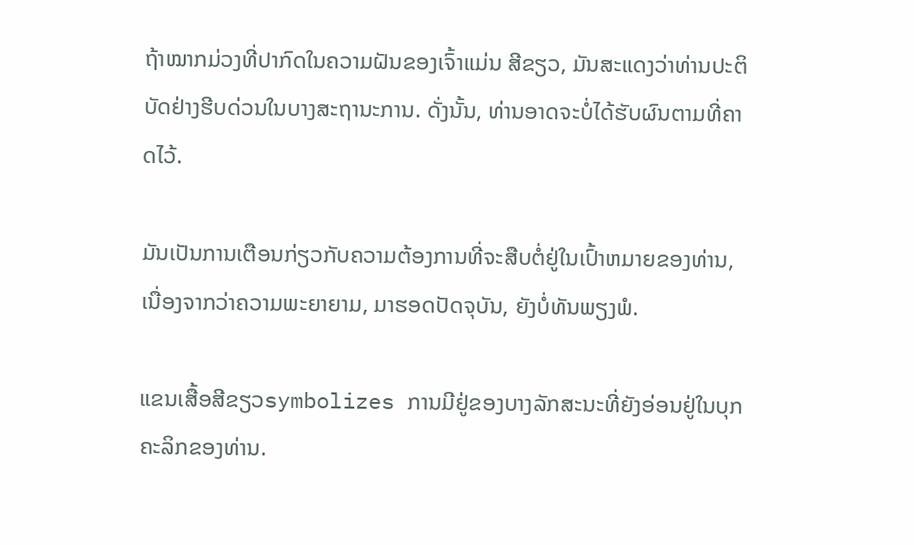ຖ້າໝາກມ່ວງທີ່ປາກົດໃນຄວາມຝັນຂອງເຈົ້າແມ່ນ ສີຂຽວ, ມັນສະແດງວ່າທ່ານປະຕິບັດຢ່າງຮີບດ່ວນໃນບາງສະຖານະການ. ດັ່ງນັ້ນ, ທ່ານອາດຈະບໍ່ໄດ້ຮັບຜົນຕາມທີ່ຄາດໄວ້.

ມັນເປັນການເຕືອນກ່ຽວກັບຄວາມຕ້ອງການທີ່ຈະສືບຕໍ່ຢູ່ໃນເປົ້າຫມາຍຂອງທ່ານ, ເນື່ອງຈາກວ່າຄວາມພະຍາຍາມ, ມາຮອດປັດຈຸບັນ, ຍັງບໍ່ທັນພຽງພໍ.

ແຂນເສື້ອສີຂຽວsymbolizes ການມີຢູ່ຂອງບາງລັກສະນະທີ່ຍັງອ່ອນຢູ່ໃນບຸກຄະລິກຂອງທ່ານ.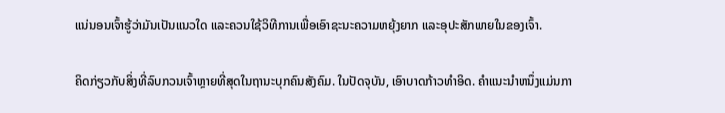ແນ່ນອນເຈົ້າຮູ້ວ່າມັນເປັນແນວໃດ ແລະຄວນໃຊ້ວິທີການເພື່ອເອົາຊະນະຄວາມຫຍຸ້ງຍາກ ແລະອຸປະສັກພາຍໃນຂອງເຈົ້າ.

ຄິດກ່ຽວກັບສິ່ງທີ່ລົບກວນເຈົ້າຫຼາຍທີ່ສຸດໃນຖານະບຸກຄົນສັງຄົມ. ໃນປັດຈຸບັນ, ເອົາບາດກ້າວທໍາອິດ. ຄໍາແນະນໍາຫນຶ່ງແມ່ນກາ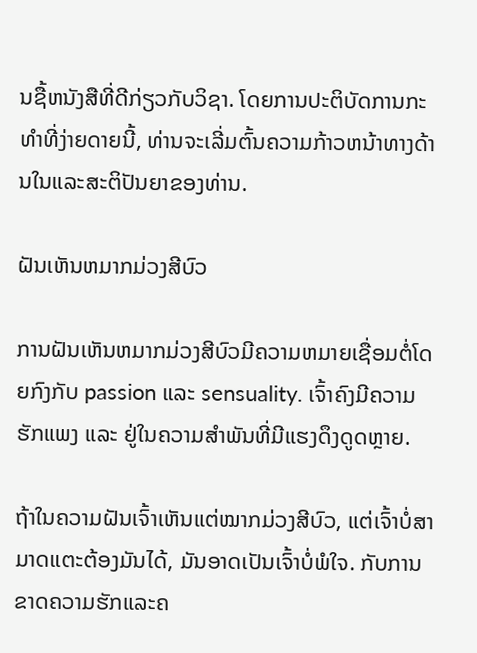ນຊື້ຫນັງສືທີ່ດີກ່ຽວກັບວິຊາ. ໂດຍການປະຕິບັດການກະທໍາທີ່ງ່າຍດາຍນີ້, ທ່ານຈະເລີ່ມຕົ້ນຄວາມກ້າວຫນ້າທາງດ້ານໃນແລະສະຕິປັນຍາຂອງທ່ານ.

ຝັນເຫັນຫມາກມ່ວງສີບົວ

ການຝັນເຫັນຫມາກມ່ວງສີບົວມີຄວາມຫມາຍເຊື່ອມຕໍ່ໂດຍກົງກັບ passion ແລະ sensuality. ເຈົ້າຄົງມີຄວາມຮັກແພງ ແລະ ຢູ່ໃນຄວາມສຳພັນທີ່ມີແຮງດຶງດູດຫຼາຍ.

ຖ້າໃນຄວາມຝັນເຈົ້າເຫັນແຕ່ໝາກມ່ວງສີບົວ, ແຕ່ເຈົ້າບໍ່ສາມາດແຕະຕ້ອງມັນໄດ້, ມັນອາດເປັນເຈົ້າບໍ່ພໍໃຈ. ກັບການຂາດຄວາມຮັກແລະຄ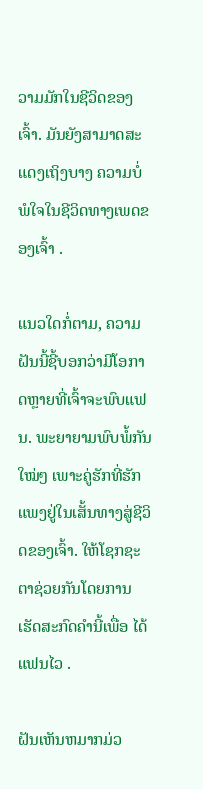ວາມມັກໃນຊີວິດຂອງເຈົ້າ. ມັນຍັງສາມາດສະແດງເຖິງບາງ ຄວາມບໍ່ພໍໃຈໃນຊີວິດທາງເພດຂອງເຈົ້າ .

ແນວໃດກໍ່ຕາມ, ຄວາມຝັນນີ້ຊີ້ບອກວ່າມີໂອກາດຫຼາຍທີ່ເຈົ້າຈະພົບແຟນ. ພະຍາຍາມພົບພໍ້ກັນໃໝ່ໆ ເພາະຄູ່ຮັກທີ່ຮັກແພງຢູ່ໃນເສັ້ນທາງສູ່ຊີວິດຂອງເຈົ້າ. ໃຫ້ໂຊກຊະຕາຊ່ວຍກັນໂດຍການເຮັດສະກົດຄໍານີ້ເພື່ອ ໄດ້ແຟນໄວ .

ຝັນເຫັນຫມາກມ່ວ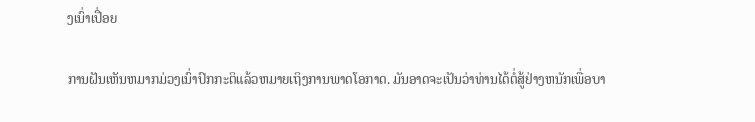ງເນົ່າເປື່ອຍ

ການຝັນເຫັນຫມາກມ່ວງເນົ່າປົກກະຕິແລ້ວຫມາຍເຖິງການພາດໂອກາດ. ມັນອາດຈະເປັນວ່າທ່ານໄດ້ຕໍ່ສູ້ຢ່າງຫນັກເພື່ອບາ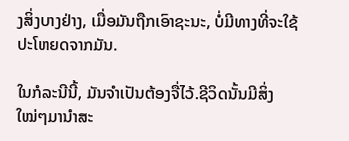ງສິ່ງບາງຢ່າງ, ເມື່ອມັນຖືກເອົາຊະນະ, ບໍ່ມີທາງທີ່ຈະໃຊ້ປະໂຫຍດຈາກມັນ.

ໃນກໍລະນີນີ້, ມັນຈໍາເປັນຕ້ອງຈື່ໄວ້.ຊີວິດນັ້ນມີສິ່ງໃໝ່ໆມານຳສະ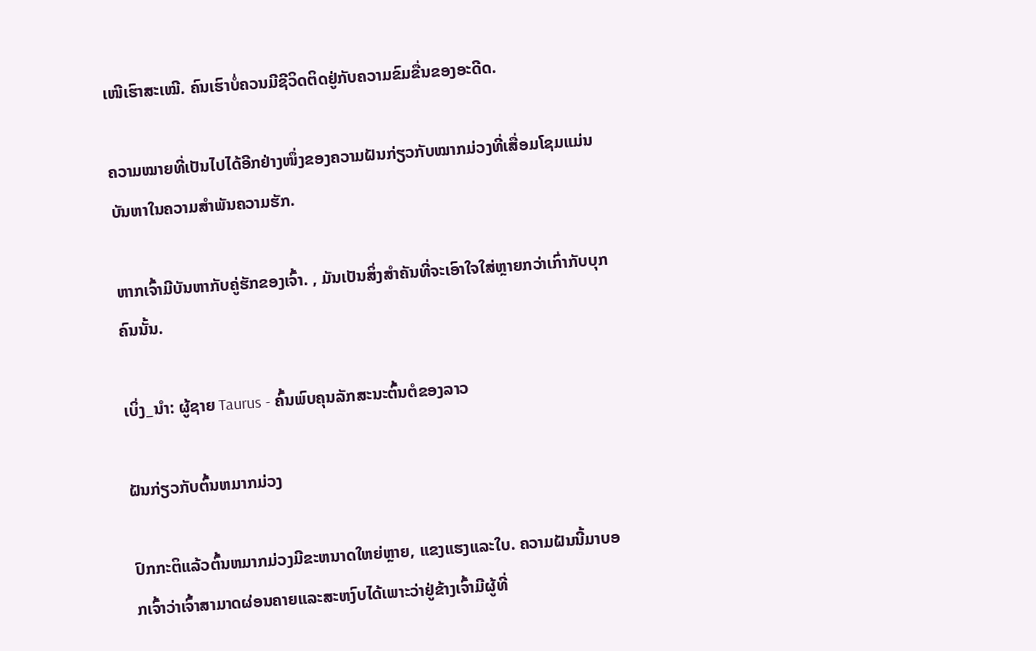ເໜີເຮົາສະເໝີ. ຄົນເຮົາບໍ່ຄວນມີຊີວິດຕິດຢູ່ກັບຄວາມຂົມຂື່ນຂອງອະດີດ.

ຄວາມໝາຍທີ່ເປັນໄປໄດ້ອີກຢ່າງໜຶ່ງຂອງຄວາມຝັນກ່ຽວກັບໝາກມ່ວງທີ່ເສື່ອມໂຊມແມ່ນບັນຫາໃນຄວາມສຳພັນຄວາມຮັກ.

ຫາກເຈົ້າມີບັນຫາກັບຄູ່ຮັກຂອງເຈົ້າ. , ມັນເປັນສິ່ງສໍາຄັນທີ່ຈະເອົາໃຈໃສ່ຫຼາຍກວ່າເກົ່າກັບບຸກຄົນນັ້ນ.

ເບິ່ງ_ນຳ: ຜູ້ຊາຍ Taurus - ຄົ້ນພົບຄຸນລັກສະນະຕົ້ນຕໍຂອງລາວ

ຝັນກ່ຽວກັບຕົ້ນຫມາກມ່ວງ

ປົກກະຕິແລ້ວຕົ້ນຫມາກມ່ວງມີຂະຫນາດໃຫຍ່ຫຼາຍ, ແຂງແຮງແລະໃບ. ຄວາມຝັນນີ້ມາບອກເຈົ້າວ່າເຈົ້າສາມາດຜ່ອນຄາຍແລະສະຫງົບໄດ້ເພາະວ່າຢູ່ຂ້າງເຈົ້າມີຜູ້ທີ່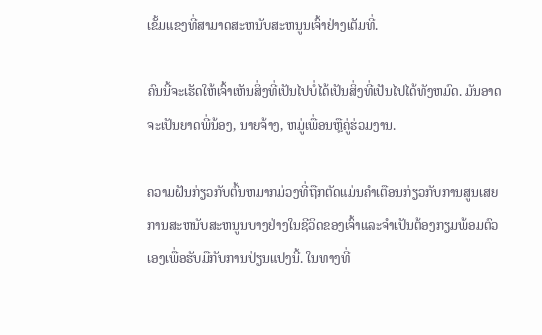ເຂັ້ມແຂງທີ່ສາມາດສະຫນັບສະຫນູນເຈົ້າຢ່າງເຕັມທີ່.

ຄົນນີ້ຈະເຮັດໃຫ້ເຈົ້າເຫັນສິ່ງທີ່ເປັນໄປບໍ່ໄດ້ເປັນສິ່ງທີ່ເປັນໄປໄດ້ທັງຫມົດ. ມັນອາດຈະເປັນຍາດພີ່ນ້ອງ, ນາຍຈ້າງ, ຫມູ່ເພື່ອນຫຼືຄູ່ຮ່ວມງານ.

ຄວາມຝັນກ່ຽວກັບຕົ້ນຫມາກມ່ວງທີ່ຖືກຕັດແມ່ນຄໍາເຕືອນກ່ຽວກັບການສູນເສຍການສະຫນັບສະຫນູນບາງຢ່າງໃນຊີວິດຂອງເຈົ້າແລະຈໍາເປັນຕ້ອງກຽມພ້ອມຕົວເອງເພື່ອຮັບມືກັບການປ່ຽນແປງນີ້. ໃນທາງທີ່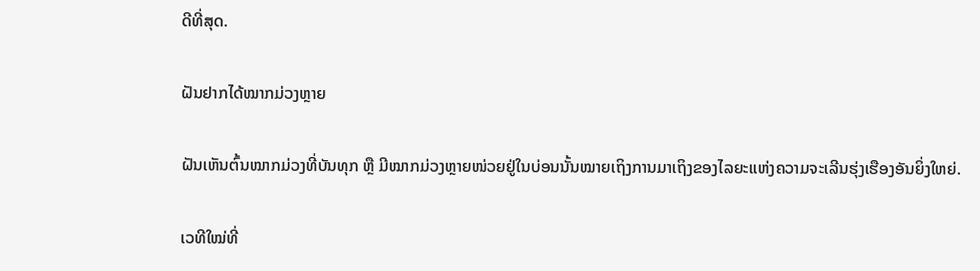ດີທີ່ສຸດ.

ຝັນຢາກໄດ້ໝາກມ່ວງຫຼາຍ

ຝັນເຫັນຕົ້ນໝາກມ່ວງທີ່ບັນທຸກ ຫຼື ມີໝາກມ່ວງຫຼາຍໜ່ວຍຢູ່ໃນບ່ອນນັ້ນໝາຍເຖິງການມາເຖິງຂອງໄລຍະແຫ່ງຄວາມຈະເລີນຮຸ່ງເຮືອງອັນຍິ່ງໃຫຍ່.

ເວທີໃໝ່ທີ່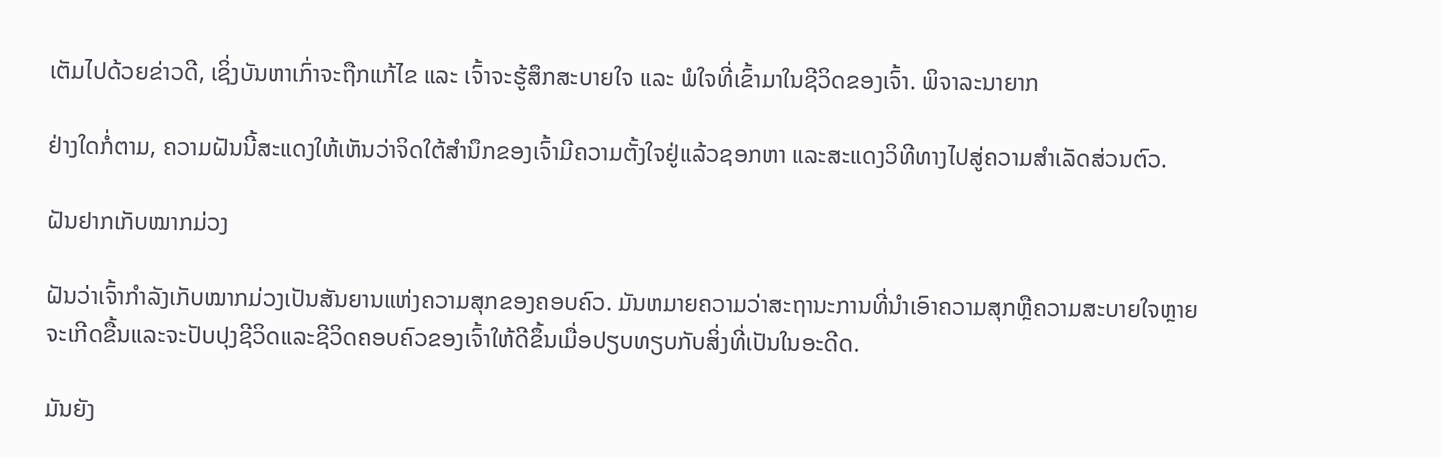ເຕັມໄປດ້ວຍຂ່າວດີ, ເຊິ່ງບັນຫາເກົ່າຈະຖືກແກ້ໄຂ ແລະ ເຈົ້າຈະຮູ້ສຶກສະບາຍໃຈ ແລະ ພໍໃຈທີ່ເຂົ້າມາໃນຊີວິດຂອງເຈົ້າ. ພິຈາລະນາຍາກ

ຢ່າງໃດກໍ່ຕາມ, ຄວາມຝັນນີ້ສະແດງໃຫ້ເຫັນວ່າຈິດໃຕ້ສຳນຶກຂອງເຈົ້າມີຄວາມຕັ້ງໃຈຢູ່ແລ້ວຊອກຫາ ແລະສະແດງວິທີທາງໄປສູ່ຄວາມສຳເລັດສ່ວນຕົວ.

ຝັນຢາກເກັບໝາກມ່ວງ

ຝັນວ່າເຈົ້າກຳລັງເກັບໝາກມ່ວງເປັນສັນຍານແຫ່ງຄວາມສຸກຂອງຄອບຄົວ. ມັນຫມາຍຄວາມວ່າສະຖານະການທີ່ນໍາເອົາຄວາມສຸກຫຼືຄວາມສະບາຍໃຈຫຼາຍຈະເກີດຂື້ນແລະຈະປັບປຸງຊີວິດແລະຊີວິດຄອບຄົວຂອງເຈົ້າໃຫ້ດີຂຶ້ນເມື່ອປຽບທຽບກັບສິ່ງທີ່ເປັນໃນອະດີດ.

ມັນຍັງ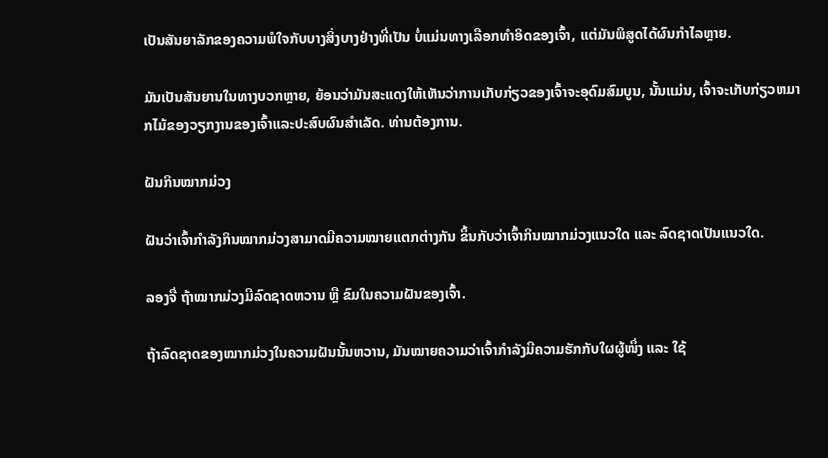ເປັນສັນຍາລັກຂອງຄວາມພໍໃຈກັບບາງສິ່ງບາງຢ່າງທີ່ເປັນ ບໍ່ແມ່ນທາງເລືອກທໍາອິດຂອງເຈົ້າ, ແຕ່ມັນພິສູດໄດ້ຜົນກໍາໄລຫຼາຍ.

ມັນເປັນສັນຍານໃນທາງບວກຫຼາຍ, ຍ້ອນວ່າມັນສະແດງໃຫ້ເຫັນວ່າການເກັບກ່ຽວຂອງເຈົ້າຈະອຸດົມສົມບູນ, ນັ້ນແມ່ນ, ເຈົ້າຈະເກັບກ່ຽວຫມາກໄມ້ຂອງວຽກງານຂອງເຈົ້າແລະປະສົບຜົນສໍາເລັດ. ທ່ານຕ້ອງການ.

ຝັນກິນໝາກມ່ວງ

ຝັນວ່າເຈົ້າກຳລັງກິນໝາກມ່ວງສາມາດມີຄວາມໝາຍແຕກຕ່າງກັນ ຂຶ້ນກັບວ່າເຈົ້າກິນໝາກມ່ວງແນວໃດ ແລະ ລົດຊາດເປັນແນວໃດ.

ລອງຈື່ ຖ້າໝາກມ່ວງມີລົດຊາດຫວານ ຫຼື ຂົມໃນຄວາມຝັນຂອງເຈົ້າ.

ຖ້າລົດຊາດຂອງໝາກມ່ວງໃນຄວາມຝັນນັ້ນຫວານ, ມັນໝາຍຄວາມວ່າເຈົ້າກຳລັງມີຄວາມຮັກກັບໃຜຜູ້ໜຶ່ງ ແລະ ໃຊ້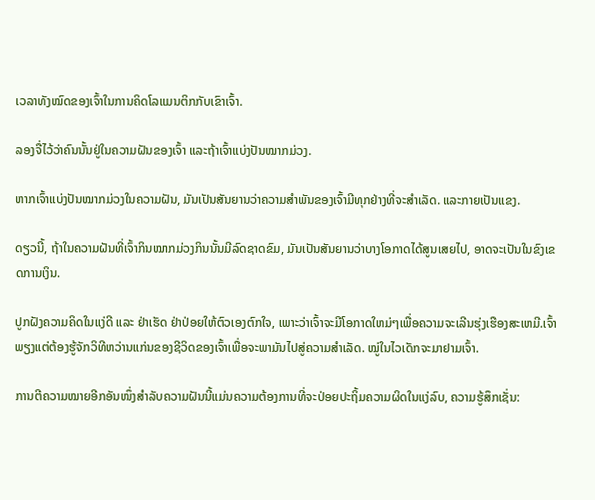ເວລາທັງໝົດຂອງເຈົ້າໃນການຄິດໂລແມນຕິກກັບເຂົາເຈົ້າ.

ລອງຈື່ໄວ້ວ່າຄົນນັ້ນຢູ່ໃນຄວາມຝັນຂອງເຈົ້າ ແລະຖ້າເຈົ້າແບ່ງປັນໝາກມ່ວງ.

ຫາກເຈົ້າແບ່ງປັນໝາກມ່ວງໃນຄວາມຝັນ, ມັນເປັນສັນຍານວ່າຄວາມສຳພັນຂອງເຈົ້າມີທຸກຢ່າງທີ່ຈະສຳເລັດ. ແລະກາຍເປັນແຂງ.

ດຽວນີ້, ຖ້າໃນຄວາມຝັນທີ່ເຈົ້າກິນໝາກມ່ວງກິນນັ້ນມີລົດຊາດຂົມ, ມັນເປັນສັນຍານວ່າບາງໂອກາດໄດ້ສູນເສຍໄປ, ອາດຈະເປັນໃນຂົງເຂດການເງິນ.

ປູກຝັງຄວາມຄິດໃນແງ່ດີ ແລະ ຢ່າເຮັດ ຢ່າປ່ອຍໃຫ້ຕົວເອງຕົກໃຈ, ເພາະວ່າເຈົ້າຈະມີໂອກາດໃຫມ່ໆເພື່ອຄວາມຈະເລີນຮຸ່ງເຮືອງສະເຫມີ.ເຈົ້າພຽງແຕ່ຕ້ອງຮູ້ຈັກວິທີຫວ່ານແກ່ນຂອງຊີວິດຂອງເຈົ້າເພື່ອຈະພາມັນໄປສູ່ຄວາມສຳເລັດ. ໝູ່ໃນໄວເດັກຈະມາຢາມເຈົ້າ.

ການຕີຄວາມໝາຍອີກອັນໜຶ່ງສຳລັບຄວາມຝັນນີ້ແມ່ນຄວາມຕ້ອງການທີ່ຈະປ່ອຍປະຖິ້ມຄວາມຜິດໃນແງ່ລົບ, ຄວາມຮູ້ສຶກເຊັ່ນ: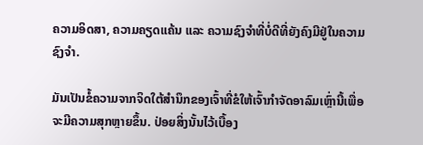ຄວາມອິດສາ, ຄວາມຄຽດແຄ້ນ ແລະ ຄວາມຊົງຈຳທີ່ບໍ່ດີທີ່ຍັງຄົງມີຢູ່ໃນຄວາມຊົງຈຳ.

ມັນເປັນຂໍ້ຄວາມຈາກຈິດໃຕ້ສຳນຶກຂອງເຈົ້າທີ່ຂໍໃຫ້ເຈົ້າກຳຈັດອາລົມເຫຼົ່ານີ້ເພື່ອຈະມີຄວາມສຸກຫຼາຍຂຶ້ນ. ປ່ອຍສິ່ງນັ້ນໄວ້ເບື້ອງ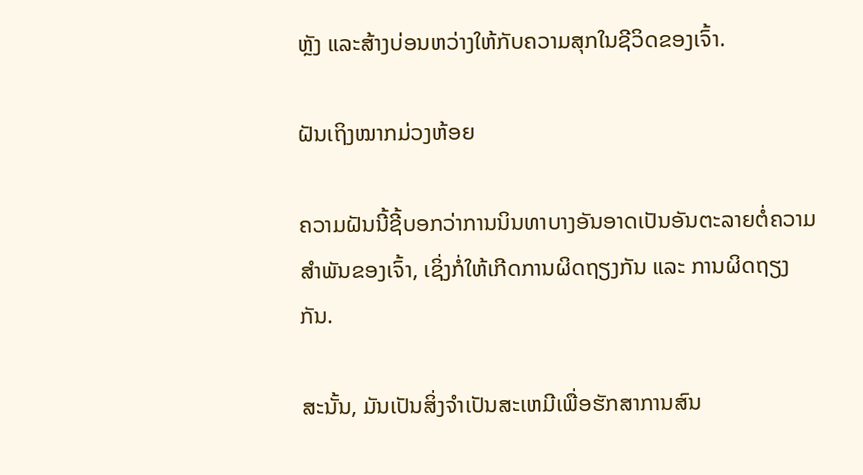ຫຼັງ ແລະສ້າງບ່ອນຫວ່າງໃຫ້ກັບຄວາມສຸກໃນຊີວິດຂອງເຈົ້າ.

ຝັນເຖິງໝາກມ່ວງຫ້ອຍ

ຄວາມຝັນນີ້ຊີ້ບອກວ່າການນິນທາບາງອັນອາດເປັນອັນຕະລາຍຕໍ່ຄວາມສຳພັນຂອງເຈົ້າ, ເຊິ່ງກໍ່ໃຫ້ເກີດການຜິດຖຽງກັນ ແລະ ການຜິດຖຽງກັນ.

ສະນັ້ນ, ມັນເປັນສິ່ງຈໍາເປັນສະເຫມີເພື່ອຮັກສາການສົນ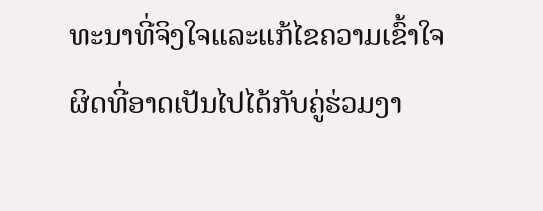ທະນາທີ່ຈິງໃຈແລະແກ້ໄຂຄວາມເຂົ້າໃຈຜິດທີ່ອາດເປັນໄປໄດ້ກັບຄູ່ຮ່ວມງາ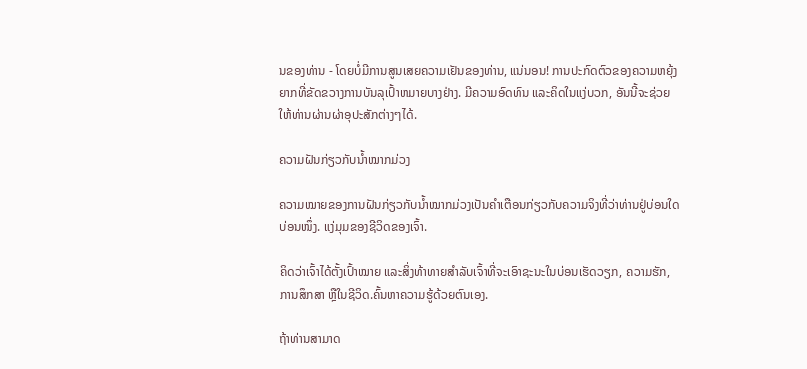ນຂອງທ່ານ - ໂດຍບໍ່ມີການສູນເສຍຄວາມເຢັນຂອງທ່ານ, ແນ່ນອນ! ການປະກົດຕົວຂອງຄວາມຫຍຸ້ງຍາກທີ່ຂັດຂວາງການບັນລຸເປົ້າຫມາຍບາງຢ່າງ. ມີຄວາມອົດທົນ ແລະຄິດໃນແງ່ບວກ, ອັນນີ້ຈະຊ່ວຍໃຫ້ທ່ານຜ່ານຜ່າອຸປະສັກຕ່າງໆໄດ້.

ຄວາມຝັນກ່ຽວກັບນ້ຳໝາກມ່ວງ

ຄວາມໝາຍຂອງການຝັນກ່ຽວກັບນ້ຳໝາກມ່ວງເປັນຄຳເຕືອນກ່ຽວກັບຄວາມຈິງທີ່ວ່າທ່ານຢູ່ບ່ອນໃດບ່ອນໜຶ່ງ. ແງ່ມຸມຂອງຊີວິດຂອງເຈົ້າ.

ຄິດວ່າເຈົ້າໄດ້ຕັ້ງເປົ້າໝາຍ ແລະສິ່ງທ້າທາຍສຳລັບເຈົ້າທີ່ຈະເອົາຊະນະໃນບ່ອນເຮັດວຽກ, ຄວາມຮັກ, ການສຶກສາ ຫຼືໃນຊີວິດ.ຄົ້ນຫາຄວາມຮູ້ດ້ວຍຕົນເອງ.

ຖ້າທ່ານສາມາດ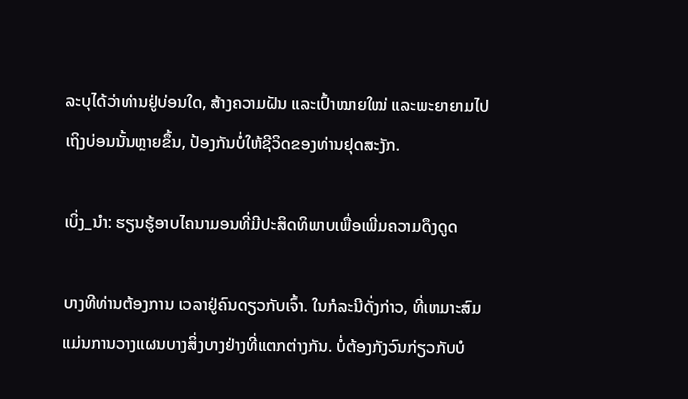ລະບຸໄດ້ວ່າທ່ານຢູ່ບ່ອນໃດ, ສ້າງຄວາມຝັນ ແລະເປົ້າໝາຍໃໝ່ ແລະພະຍາຍາມໄປເຖິງບ່ອນນັ້ນຫຼາຍຂຶ້ນ, ປ້ອງກັນບໍ່ໃຫ້ຊີວິດຂອງທ່ານຢຸດສະງັກ.

ເບິ່ງ_ນຳ: ຮຽນຮູ້ອາບໄຄນາມອນທີ່ມີປະສິດທິພາບເພື່ອເພີ່ມຄວາມດຶງດູດ

ບາງທີທ່ານຕ້ອງການ ເວລາຢູ່ຄົນດຽວກັບເຈົ້າ. ໃນກໍລະນີດັ່ງກ່າວ, ທີ່ເຫມາະສົມແມ່ນການວາງແຜນບາງສິ່ງບາງຢ່າງທີ່ແຕກຕ່າງກັນ. ບໍ່ຕ້ອງກັງວົນກ່ຽວກັບບໍ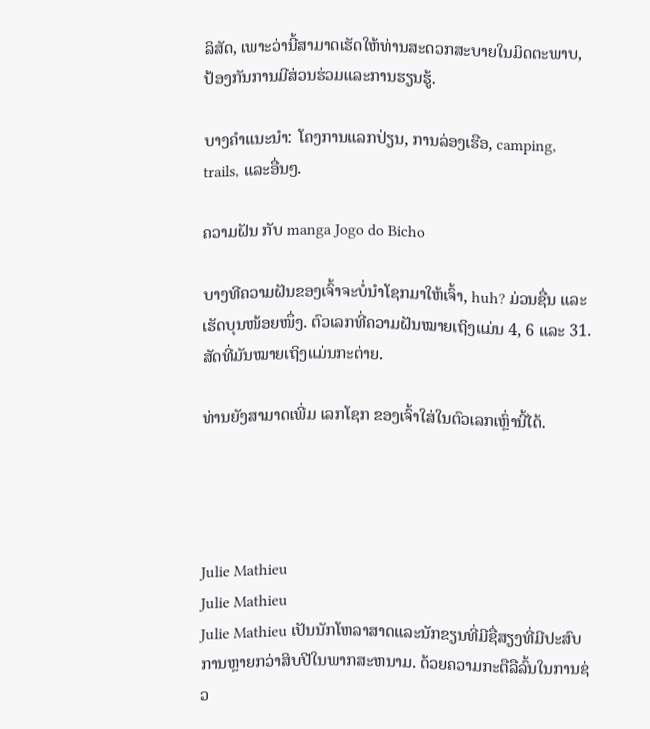ລິສັດ, ເພາະວ່ານີ້ສາມາດເຮັດໃຫ້ທ່ານສະດວກສະບາຍໃນມິດຕະພາບ, ປ້ອງກັນການມີສ່ວນຮ່ວມແລະການຮຽນຮູ້.

ບາງຄໍາແນະນໍາ: ໂຄງການແລກປ່ຽນ, ການລ່ອງເຮືອ, camping, trails, ແລະອື່ນໆ.

ຄວາມຝັນ ກັບ manga Jogo do Bicho

ບາງທີຄວາມຝັນຂອງເຈົ້າຈະບໍ່ນໍາໂຊກມາໃຫ້ເຈົ້າ, huh? ມ່ວນຊື່ນ ແລະເຮັດບຸນໜ້ອຍໜຶ່ງ. ຕົວເລກທີ່ຄວາມຝັນໝາຍເຖິງແມ່ນ 4, 6 ແລະ 31. ສັດທີ່ມັນໝາຍເຖິງແມ່ນກະຕ່າຍ.

ທ່ານຍັງສາມາດເພີ່ມ ເລກໂຊກ ຂອງເຈົ້າໃສ່ໃນຕົວເລກເຫຼົ່ານີ້ໄດ້.




Julie Mathieu
Julie Mathieu
Julie Mathieu ເປັນນັກໂຫລາສາດແລະນັກຂຽນທີ່ມີຊື່ສຽງທີ່ມີປະສົບການຫຼາຍກວ່າສິບປີໃນພາກສະຫນາມ. ດ້ວຍຄວາມກະຕືລືລົ້ນໃນການຊ່ວ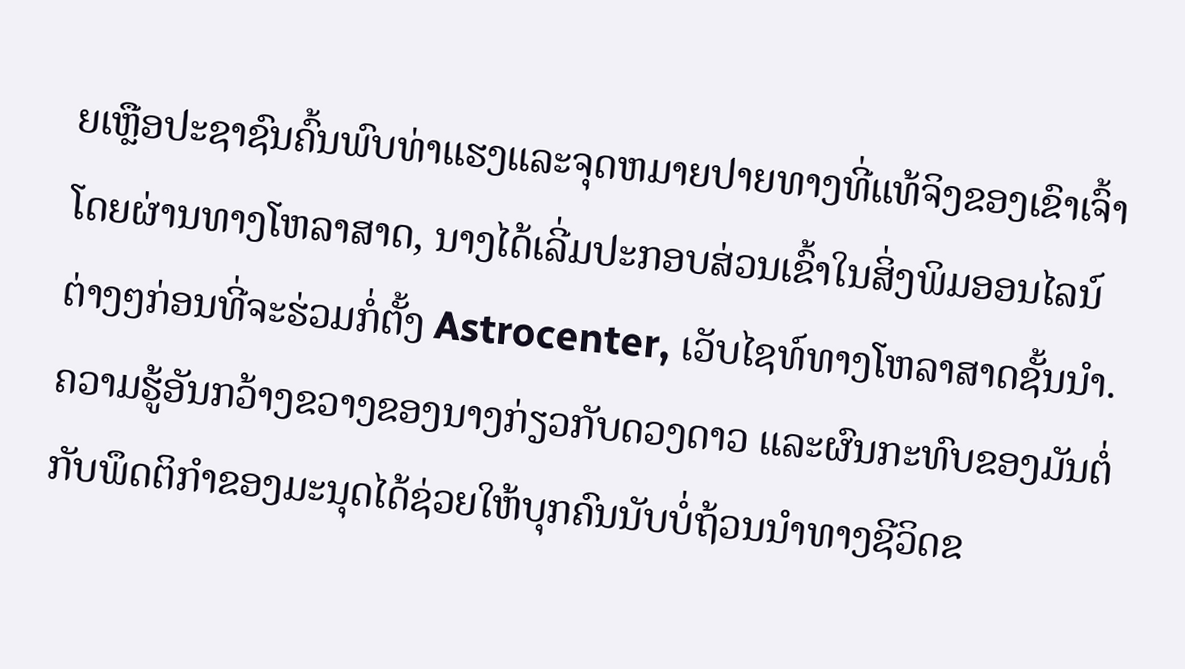ຍເຫຼືອປະຊາຊົນຄົ້ນພົບທ່າແຮງແລະຈຸດຫມາຍປາຍທາງທີ່ແທ້ຈິງຂອງເຂົາເຈົ້າໂດຍຜ່ານທາງໂຫລາສາດ, ນາງໄດ້ເລີ່ມປະກອບສ່ວນເຂົ້າໃນສິ່ງພິມອອນໄລນ໌ຕ່າງໆກ່ອນທີ່ຈະຮ່ວມກໍ່ຕັ້ງ Astrocenter, ເວັບໄຊທ໌ທາງໂຫລາສາດຊັ້ນນໍາ. ຄວາມຮູ້ອັນກວ້າງຂວາງຂອງນາງກ່ຽວກັບດວງດາວ ແລະຜົນກະທົບຂອງມັນຕໍ່ກັບພຶດຕິກໍາຂອງມະນຸດໄດ້ຊ່ວຍໃຫ້ບຸກຄົນນັບບໍ່ຖ້ວນນໍາທາງຊີວິດຂ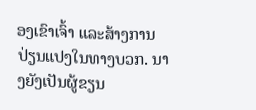ອງເຂົາເຈົ້າ ແລະສ້າງການປ່ຽນແປງໃນທາງບວກ. ນາງຍັງເປັນຜູ້ຂຽນ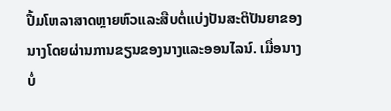ປື້ມໂຫລາສາດຫຼາຍຫົວແລະສືບຕໍ່ແບ່ງປັນສະຕິປັນຍາຂອງນາງໂດຍຜ່ານການຂຽນຂອງນາງແລະອອນໄລນ໌. ເມື່ອນາງບໍ່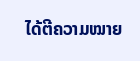ໄດ້ຕີຄວາມໝາຍ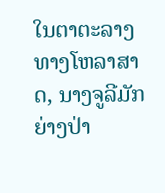ໃນຕາຕະລາງທາງໂຫລາສາດ, ນາງຈູລີມັກຍ່າງປ່າ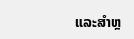ແລະສຳຫຼ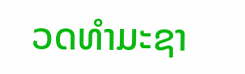ວດທຳມະຊາ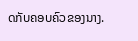ດກັບຄອບຄົວຂອງນາງ.